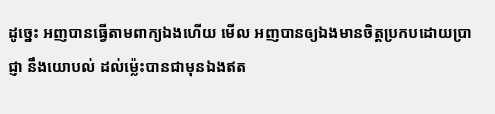ដូច្នេះ អញបានធ្វើតាមពាក្យឯងហើយ មើល អញបានឲ្យឯងមានចិត្តប្រកបដោយប្រាជ្ញា នឹងយោបល់ ដល់ម៉្លេះបានជាមុនឯងឥត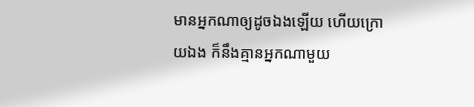មានអ្នកណាឲ្យដូចឯងឡើយ ហើយក្រោយឯង ក៏នឹងគ្មានអ្នកណាមួយ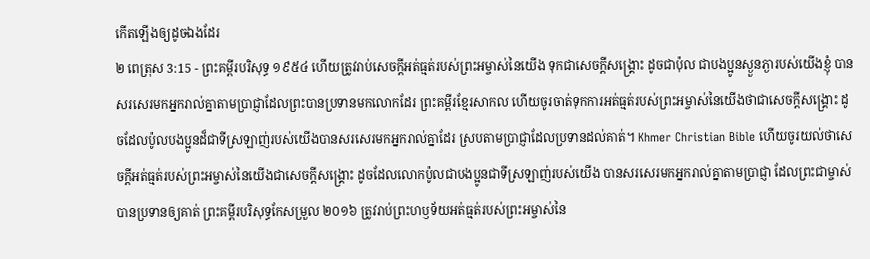កើតឡើងឲ្យដូចឯងដែរ
២ ពេត្រុស 3:15 - ព្រះគម្ពីរបរិសុទ្ធ ១៩៥៤ ហើយត្រូវរាប់សេចក្ដីអត់ធ្មត់របស់ព្រះអម្ចាស់នៃយើង ទុកជាសេចក្ដីសង្គ្រោះ ដូចជាប៉ុល ជាបងប្អូនស្ងួនភ្ងារបស់យើងខ្ញុំ បានសរសេរមកអ្នករាល់គ្នាតាមប្រាជ្ញាដែលព្រះបានប្រទានមកលោកដែរ ព្រះគម្ពីរខ្មែរសាកល ហើយចូរចាត់ទុកការអត់ធ្មត់របស់ព្រះអម្ចាស់នៃយើងថាជាសេចក្ដីសង្គ្រោះ ដូចដែលប៉ូលបងប្អូនដ៏ជាទីស្រឡាញ់របស់យើងបានសរសេរមកអ្នករាល់គ្នាដែរ ស្របតាមប្រាជ្ញាដែលប្រទានដល់គាត់។ Khmer Christian Bible ហើយចូរយល់ថាសេចក្ដីអត់ធ្មត់របស់ព្រះអម្ចាស់នៃយើងជាសេចក្ដីសង្គ្រោះ ដូចដែលលោកប៉ូលជាបងប្អូនជាទីស្រឡាញ់របស់យើង បានសរសេរមកអ្នករាល់គ្នាតាមប្រាជ្ញា ដែលព្រះជាម្ចាស់បានប្រទានឲ្យគាត់ ព្រះគម្ពីរបរិសុទ្ធកែសម្រួល ២០១៦ ត្រូវរាប់ព្រះហឫទ័យអត់ធ្មត់របស់ព្រះអម្ចាស់នៃ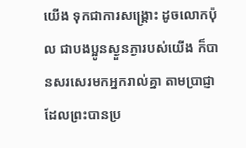យើង ទុកជាការសង្គ្រោះ ដូចលោកប៉ុល ជាបងប្អូនស្ងួនភ្ងារបស់យើង ក៏បានសរសេរមកអ្នករាល់គ្នា តាមប្រាជ្ញាដែលព្រះបានប្រ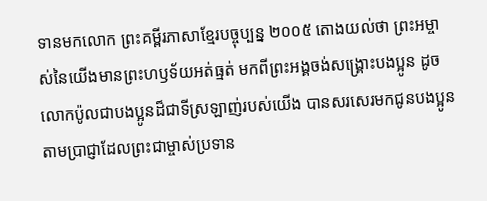ទានមកលោក ព្រះគម្ពីរភាសាខ្មែរបច្ចុប្បន្ន ២០០៥ តោងយល់ថា ព្រះអម្ចាស់នៃយើងមានព្រះហឫទ័យអត់ធ្មត់ មកពីព្រះអង្គចង់សង្គ្រោះបងប្អូន ដូចលោកប៉ូលជាបងប្អូនដ៏ជាទីស្រឡាញ់របស់យើង បានសរសេរមកជូនបងប្អូន តាមប្រាជ្ញាដែលព្រះជាម្ចាស់ប្រទាន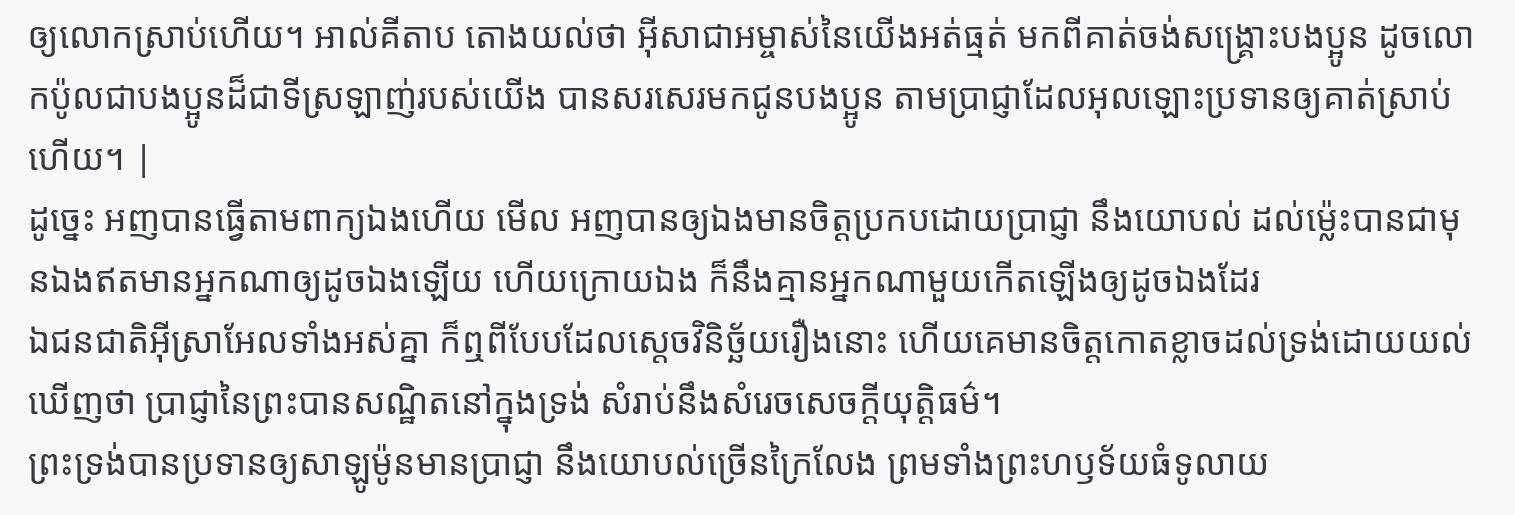ឲ្យលោកស្រាប់ហើយ។ អាល់គីតាប តោងយល់ថា អ៊ីសាជាអម្ចាស់នៃយើងអត់ធ្មត់ មកពីគាត់ចង់សង្គ្រោះបងប្អូន ដូចលោកប៉ូលជាបងប្អូនដ៏ជាទីស្រឡាញ់របស់យើង បានសរសេរមកជូនបងប្អូន តាមប្រាជ្ញាដែលអុលឡោះប្រទានឲ្យគាត់ស្រាប់ហើយ។ |
ដូច្នេះ អញបានធ្វើតាមពាក្យឯងហើយ មើល អញបានឲ្យឯងមានចិត្តប្រកបដោយប្រាជ្ញា នឹងយោបល់ ដល់ម៉្លេះបានជាមុនឯងឥតមានអ្នកណាឲ្យដូចឯងឡើយ ហើយក្រោយឯង ក៏នឹងគ្មានអ្នកណាមួយកើតឡើងឲ្យដូចឯងដែរ
ឯជនជាតិអ៊ីស្រាអែលទាំងអស់គ្នា ក៏ឮពីបែបដែលស្តេចវិនិច្ឆ័យរឿងនោះ ហើយគេមានចិត្តកោតខ្លាចដល់ទ្រង់ដោយយល់ឃើញថា ប្រាជ្ញានៃព្រះបានសណ្ឋិតនៅក្នុងទ្រង់ សំរាប់នឹងសំរេចសេចក្ដីយុត្តិធម៌។
ព្រះទ្រង់បានប្រទានឲ្យសាឡូម៉ូនមានប្រាជ្ញា នឹងយោបល់ច្រើនក្រៃលែង ព្រមទាំងព្រះហឫទ័យធំទូលាយ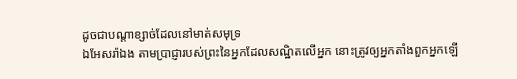ដូចជាបណ្តាខ្សាច់ដែលនៅមាត់សមុទ្រ
ឯអែសរ៉ាឯង តាមប្រាជ្ញារបស់ព្រះនៃអ្នកដែលសណ្ឋិតលើអ្នក នោះត្រូវឲ្យអ្នកតាំងពួកអ្នកឡើ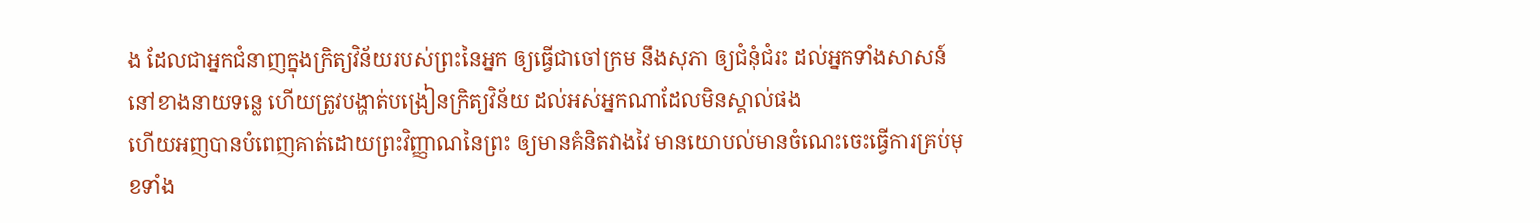ង ដែលជាអ្នកជំនាញក្នុងក្រិត្យវិន័យរបស់ព្រះនៃអ្នក ឲ្យធ្វើជាចៅក្រម នឹងសុភា ឲ្យជំនុំជំរះ ដល់អ្នកទាំងសាសន៍នៅខាងនាយទន្លេ ហើយត្រូវបង្ហាត់បង្រៀនក្រិត្យវិន័យ ដល់អស់អ្នកណាដែលមិនស្គាល់ផង
ហើយអញបានបំពេញគាត់ដោយព្រះវិញ្ញាណនៃព្រះ ឲ្យមានគំនិតវាងវៃ មានយោបល់មានចំណេះចេះធ្វើការគ្រប់មុខទាំង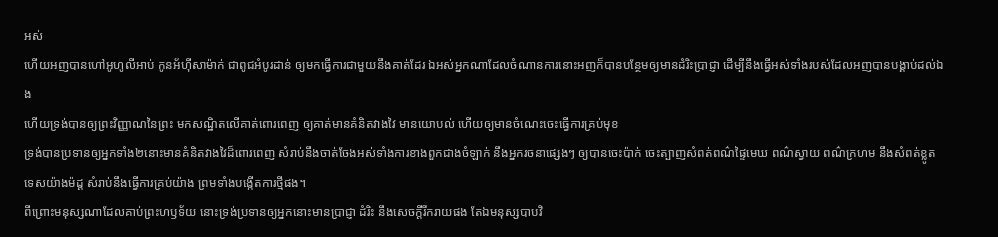អស់
ហើយអញបានហៅអូហូលីអាប់ កូនអ័ហ៊ីសាម៉ាក់ ជាពូជអំបូរដាន់ ឲ្យមកធ្វើការជាមួយនឹងគាត់ដែរ ឯអស់អ្នកណាដែលចំណានការនោះអញក៏បានបន្ថែមឲ្យមានដំរិះប្រាជ្ញា ដើម្បីនឹងធ្វើអស់ទាំងរបស់ដែលអញបានបង្គាប់ដល់ឯង
ហើយទ្រង់បានឲ្យព្រះវិញ្ញាណនៃព្រះ មកសណ្ឋិតលើគាត់ពោរពេញ ឲ្យគាត់មានគំនិតវាងវៃ មានយោបល់ ហើយឲ្យមានចំណេះចេះធ្វើការគ្រប់មុខ
ទ្រង់បានប្រទានឲ្យអ្នកទាំង២នោះមានគំនិតវាងវៃដ៏ពោរពេញ សំរាប់នឹងចាត់ចែងអស់ទាំងការខាងពួកជាងចំឡាក់ នឹងអ្នករចនាផ្សេងៗ ឲ្យបានចេះប៉ាក់ ចេះត្បាញសំពត់ពណ៌ផ្ទៃមេឃ ពណ៌ស្វាយ ពណ៌ក្រហម នឹងសំពត់ខ្លូតទេសយ៉ាងម៉ដ្ត សំរាប់នឹងធ្វើការគ្រប់យ៉ាង ព្រមទាំងបង្កើតការថ្មីផង។
ពីព្រោះមនុស្សណាដែលគាប់ព្រះហឫទ័យ នោះទ្រង់ប្រទានឲ្យអ្នកនោះមានប្រាជ្ញា ដំរិះ នឹងសេចក្ដីរីករាយផង តែឯមនុស្សបាបវិ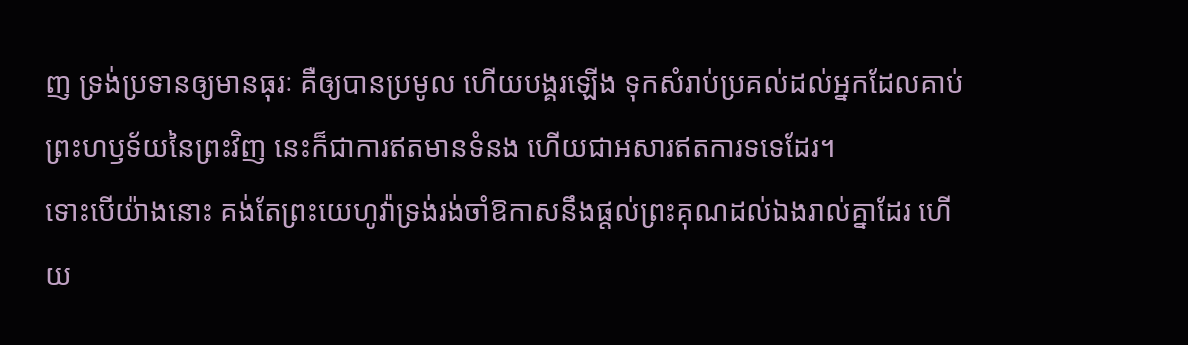ញ ទ្រង់ប្រទានឲ្យមានធុរៈ គឺឲ្យបានប្រមូល ហើយបង្គរឡើង ទុកសំរាប់ប្រគល់ដល់អ្នកដែលគាប់ព្រះហឫទ័យនៃព្រះវិញ នេះក៏ជាការឥតមានទំនង ហើយជាអសារឥតការទទេដែរ។
ទោះបើយ៉ាងនោះ គង់តែព្រះយេហូវ៉ាទ្រង់រង់ចាំឱកាសនឹងផ្តល់ព្រះគុណដល់ឯងរាល់គ្នាដែរ ហើយ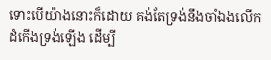ទោះបើយ៉ាងនោះក៏ដោយ គង់តែទ្រង់នឹងចាំឯងលើកដំកើងទ្រង់ឡើង ដើម្បី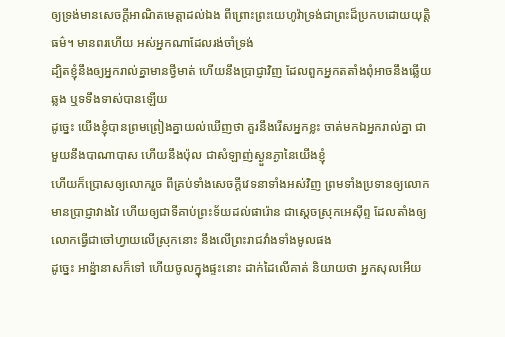ឲ្យទ្រង់មានសេចក្ដីអាណិតមេត្តាដល់ឯង ពីព្រោះព្រះយេហូវ៉ាទ្រង់ជាព្រះដ៏ប្រកបដោយយុត្តិធម៌។ មានពរហើយ អស់អ្នកណាដែលរង់ចាំទ្រង់
ដ្បិតខ្ញុំនឹងឲ្យអ្នករាល់គ្នាមានថ្វីមាត់ ហើយនឹងប្រាជ្ញាវិញ ដែលពួកអ្នកតតាំងពុំអាចនឹងឆ្លើយឆ្លង ឬទទឹងទាស់បានឡើយ
ដូច្នេះ យើងខ្ញុំបានព្រមព្រៀងគ្នាយល់ឃើញថា គួរនឹងរើសអ្នកខ្លះ ចាត់មកឯអ្នករាល់គ្នា ជាមួយនឹងបាណាបាស ហើយនឹងប៉ុល ជាសំឡាញ់ស្ងួនភ្ងានៃយើងខ្ញុំ
ហើយក៏ប្រោសឲ្យលោករួច ពីគ្រប់ទាំងសេចក្ដីវេទនាទាំងអស់វិញ ព្រមទាំងប្រទានឲ្យលោកមានប្រាជ្ញាវាងវៃ ហើយឲ្យជាទីគាប់ព្រះទ័យដល់ផារ៉ោន ជាស្តេចស្រុកអេស៊ីព្ទ ដែលតាំងឲ្យលោកធ្វើជាចៅហ្វាយលើស្រុកនោះ នឹងលើព្រះរាជវាំងទាំងមូលផង
ដូច្នេះ អាន៉្នានាសក៏ទៅ ហើយចូលក្នុងផ្ទះនោះ ដាក់ដៃលើគាត់ និយាយថា អ្នកសុលអើយ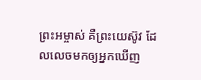ព្រះអម្ចាស់ គឺព្រះយេស៊ូវ ដែលលេចមកឲ្យអ្នកឃើញ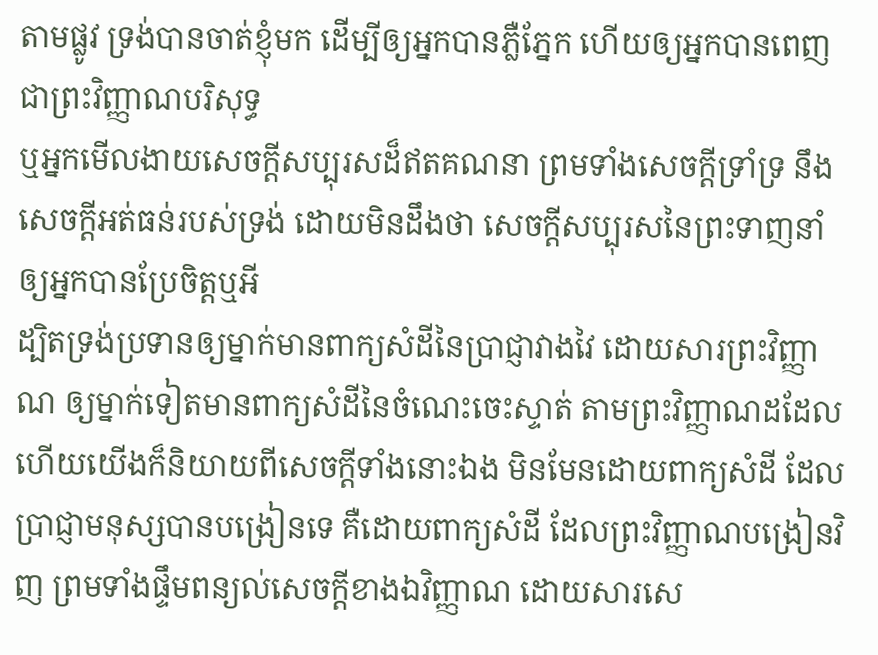តាមផ្លូវ ទ្រង់បានចាត់ខ្ញុំមក ដើម្បីឲ្យអ្នកបានភ្លឺភ្នែក ហើយឲ្យអ្នកបានពេញជាព្រះវិញ្ញាណបរិសុទ្ធ
ឬអ្នកមើលងាយសេចក្ដីសប្បុរសដ៏ឥតគណនា ព្រមទាំងសេចក្ដីទ្រាំទ្រ នឹងសេចក្ដីអត់ធន់របស់ទ្រង់ ដោយមិនដឹងថា សេចក្ដីសប្បុរសនៃព្រះទាញនាំឲ្យអ្នកបានប្រែចិត្តឬអី
ដ្បិតទ្រង់ប្រទានឲ្យម្នាក់មានពាក្យសំដីនៃប្រាជ្ញាវាងវៃ ដោយសារព្រះវិញ្ញាណ ឲ្យម្នាក់ទៀតមានពាក្យសំដីនៃចំណេះចេះស្ទាត់ តាមព្រះវិញ្ញាណដដែល
ហើយយើងក៏និយាយពីសេចក្ដីទាំងនោះឯង មិនមែនដោយពាក្យសំដី ដែលប្រាជ្ញាមនុស្សបានបង្រៀនទេ គឺដោយពាក្យសំដី ដែលព្រះវិញ្ញាណបង្រៀនវិញ ព្រមទាំងផ្ទឹមពន្យល់សេចក្ដីខាងឯវិញ្ញាណ ដោយសារសេ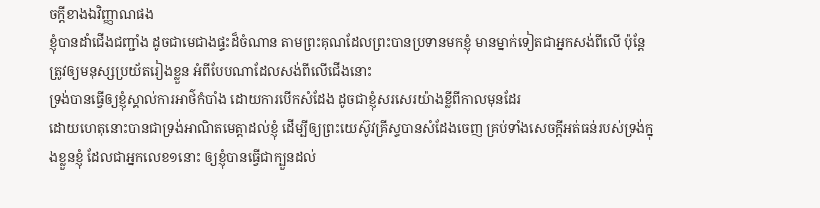ចក្ដីខាងឯវិញ្ញាណផង
ខ្ញុំបានដាំជើងជញ្ជាំង ដូចជាមេជាងផ្ទះដ៏ចំណាន តាមព្រះគុណដែលព្រះបានប្រទានមកខ្ញុំ មានម្នាក់ទៀតជាអ្នកសង់ពីលើ ប៉ុន្តែត្រូវឲ្យមនុស្សប្រយ័តរៀងខ្លួន អំពីបែបណាដែលសង់ពីលើជើងនោះ
ទ្រង់បានធ្វើឲ្យខ្ញុំស្គាល់ការអាថ៌កំបាំង ដោយការបើកសំដែង ដូចជាខ្ញុំសរសេរយ៉ាងខ្លីពីកាលមុនដែរ
ដោយហេតុនោះបានជាទ្រង់អាណិតមេត្តាដល់ខ្ញុំ ដើម្បីឲ្យព្រះយេស៊ូវគ្រីស្ទបានសំដែងចេញ គ្រប់ទាំងសេចក្ដីអត់ធន់របស់ទ្រង់ក្នុងខ្លួនខ្ញុំ ដែលជាអ្នកលេខ១នោះ ឲ្យខ្ញុំបានធ្វើជាក្បួនដល់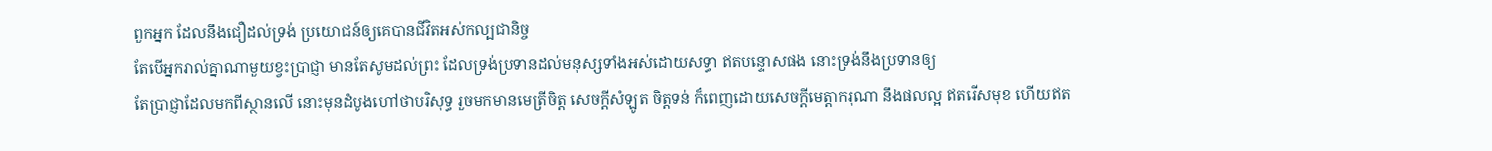ពួកអ្នក ដែលនឹងជឿដល់ទ្រង់ ប្រយោជន៍ឲ្យគេបានជីវិតអស់កល្បជានិច្ច
តែបើអ្នករាល់គ្នាណាមួយខ្វះប្រាជ្ញា មានតែសូមដល់ព្រះ ដែលទ្រង់ប្រទានដល់មនុស្សទាំងអស់ដោយសទ្ធា ឥតបន្ទោសផង នោះទ្រង់នឹងប្រទានឲ្យ
តែប្រាជ្ញាដែលមកពីស្ថានលើ នោះមុនដំបូងហៅថាបរិសុទ្ធ រួចមកមានមេត្រីចិត្ត សេចក្ដីសំឡូត ចិត្តទន់ ក៏ពេញដោយសេចក្ដីមេត្តាករុណា នឹងផលល្អ ឥតរើសមុខ ហើយឥត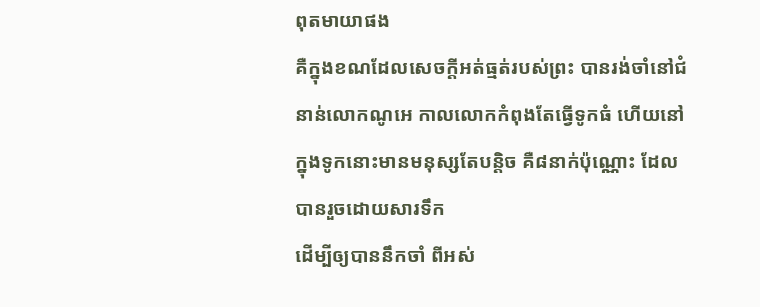ពុតមាយាផង
គឺក្នុងខណដែលសេចក្ដីអត់ធ្មត់របស់ព្រះ បានរង់ចាំនៅជំនាន់លោកណូអេ កាលលោកកំពុងតែធ្វើទូកធំ ហើយនៅក្នុងទូកនោះមានមនុស្សតែបន្តិច គឺ៨នាក់ប៉ុណ្ណោះ ដែលបានរួចដោយសារទឹក
ដើម្បីឲ្យបាននឹកចាំ ពីអស់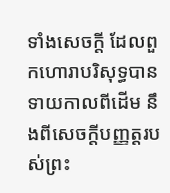ទាំងសេចក្ដី ដែលពួកហោរាបរិសុទ្ធបានទាយកាលពីដើម នឹងពីសេចក្ដីបញ្ញត្តរបស់ព្រះ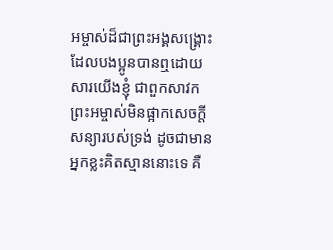អម្ចាស់ដ៏ជាព្រះអង្គសង្គ្រោះ ដែលបងប្អូនបានឮដោយសារយើងខ្ញុំ ជាពួកសាវក
ព្រះអម្ចាស់មិនផ្អាកសេចក្ដីសន្យារបស់ទ្រង់ ដូចជាមានអ្នកខ្លះគិតស្មាននោះទេ គឺ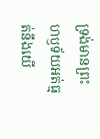ទ្រង់មានព្រះហឫទ័យអត់ធ្មត់នឹងយើ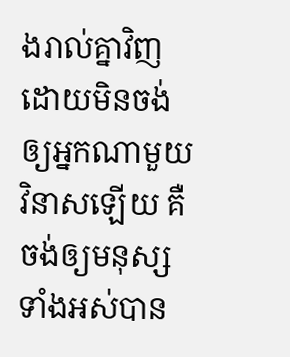ងរាល់គ្នាវិញ ដោយមិនចង់ឲ្យអ្នកណាមួយវិនាសឡើយ គឺចង់ឲ្យមនុស្សទាំងអស់បាន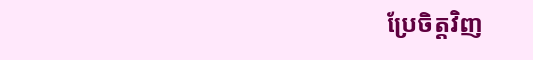ប្រែចិត្តវិញ